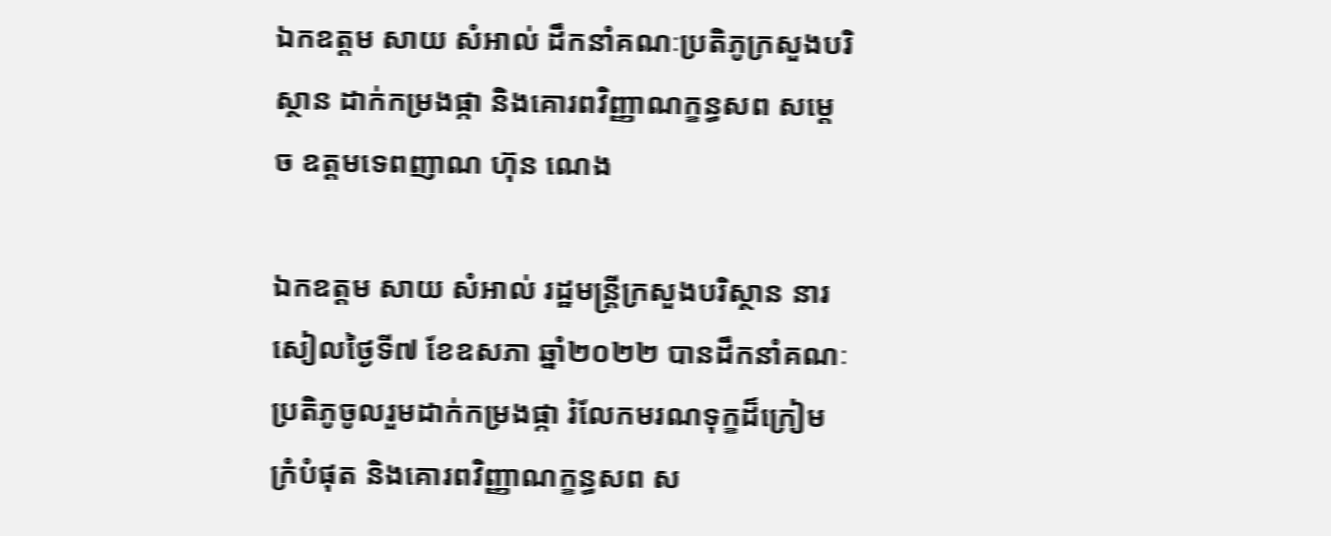ឯកឧត្តម សាយ សំអាល់ ដឹកនាំគណៈប្រតិភូក្រសួងបរិស្ថាន ដាក់កម្រងផ្កា និងគោរពវិញ្ញាណក្ខន្ធសព សម្តេច ឧត្តមទេពញាណ ហ៊ុន ណេង

ឯកឧត្តម សាយ សំអាល់ រដ្ឋមន្រ្តីក្រសួងបរិស្ថាន នារសៀលថ្ងៃទី៧ ខែឧសភា ឆ្នាំ២០២២ បានដឹកនាំគណៈប្រតិភូចូលរួមដាក់កម្រងផ្កា រំលែកមរណទុក្ខដ៏ក្រៀមក្រំបំផុត និងគោរពវិញ្ញាណក្ខន្ធសព ស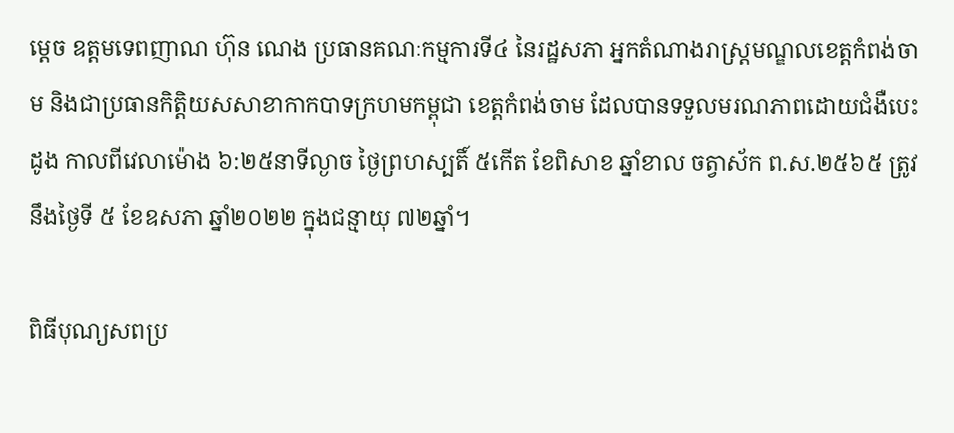ម្តេច ឧត្តមទេពញាណ ហ៊ុន ណេង ប្រធានគណៈកម្មការទី៤ នៃរដ្ឋសភា អ្នកតំណាងរាស្ត្រមណ្ឌលខេត្តកំពង់ចាម និងជាប្រធានកិត្តិយសសាខាកាកបាទក្រហមកម្ពុជា ខេត្តកំពង់ចាម ដែលបានទទួលមរណភាពដោយជំងឺបេះដូង កាលពីវេលាម៉ោង ៦:២៥នាទីល្ងាច ថ្ងៃព្រហស្បតិ៍ ៥កេីត ខែពិសាខ ឆ្នាំខាល ចត្វាស័ក ព.ស.២៥៦៥ ត្រូវនឹងថ្ងៃទី ៥ ខែឧសភា ឆ្នាំ២០២២ ក្នុងជន្មាយុ ៧២ឆ្នាំ។

ពិធីបុណ្យសពប្រ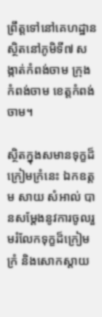ព្រឹត្តទៅនៅគេហដ្ឋានស្ថិតនៅភូមិទី៧ សង្កាត់កំពង់ចាម ក្រុងកំពង់ចាម ខេត្តកំពង់ចាម។

ស្ថិតក្នុងសមានទុក្ខដ៏ក្រៀមក្រំនេះ ឯកឧត្តម សាយ សំអាល់ បានសម្តែងនូវការចូលរួមរំលែកទុក្ខដ៏ក្រៀមក្រំ និងសោកស្តាយ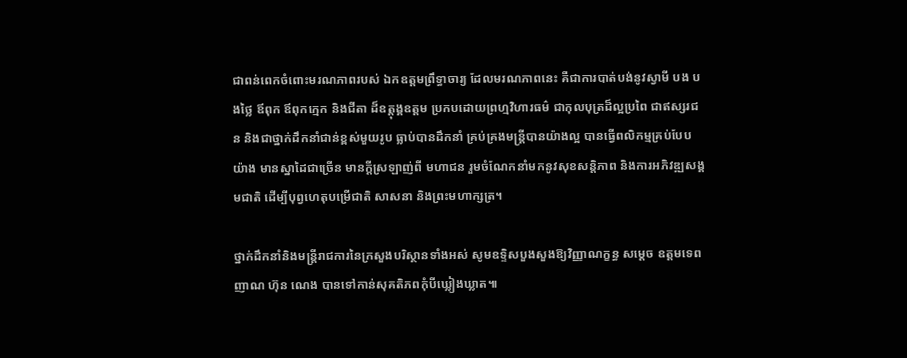ជាពន់ពេកចំពោះមរណភាពរបស់ ឯកឧត្តមព្រឹទ្ធាចារ្យ ដែលមរណភាពនេះ គឺជាការបាត់បង់នូវស្វាមី បង បងថ្លៃ ឪពុក ឪពុកក្មេក និងជីតា ដ៏ឧត្តុង្គឧត្តម ប្រកបដោយព្រហ្មវិហារធម៌ ជាកុលបុត្រដ៏ល្អប្រពៃ ជាឥស្សរជន និងជាថ្នាក់ដឹកនាំជាន់ខ្ពស់មួយរូប ធ្លាប់បានដឹកនាំ គ្រប់គ្រងមន្ត្រីបានយ៉ាងល្អ បានធ្វើពលិកម្មគ្រប់បែបយ៉ាង មានស្នាដៃជាច្រើន មានក្ដីស្រឡាញ់ពី មហាជន រួមចំណែកនាំមកនូវសុខសន្តិភាព និងការអភិវឌ្ឍសង្គមជាតិ ដើម្បីបុព្វហេតុបម្រើជាតិ សាសនា និងព្រះមហាក្សត្រ។

ថ្នាក់ដឹកនាំនិងមន្រ្តីរាជការនៃក្រសួងបរិស្ថានទាំងអស់ សូមឧទ្ទិសបួងសួងឱ្យវិញ្ញាណក្ខន្ធ សម្តេច ឧត្តមទេពញាណ ហ៊ុន ណេង បានទៅកាន់សុគតិភពកុំបីឃ្លៀងឃ្លាត៕